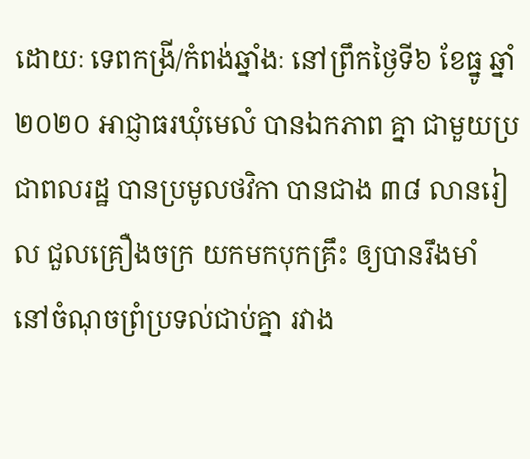ដោយៈ ទេពកង្រី/កំពង់ឆ្នាំងៈ នៅព្រឹកថ្ងៃទី៦ ខែធ្នូ ឆ្នាំ២០២០ អាជ្ញាធរឃុំមេលំ បានឯកភាព គ្នា ជាមួយប្រជាពលរដ្ឋ បានប្រមូលថវិកា បានជាង ៣៨ លានរៀល ជួលគ្រឿងចក្រ យកមកបុកគ្រឹះ ឲ្យបានរឹងមាំ នៅចំណុចព្រំប្រទល់ជាប់គ្នា រវាង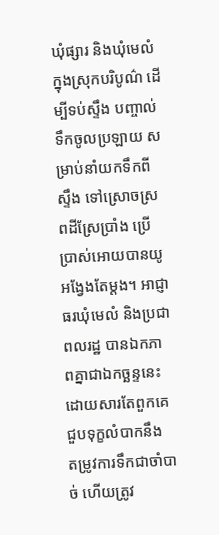ឃុំផ្សារ និងឃុំមេលំ ក្នុងស្រុកបរិបូណ៌ ដើម្បីទប់ស្ទឹង បញ្ចាល់ទឹកចូលប្រឡាយ សម្រាប់នាំយកទឹកពីស្ទឹង ទៅស្រោចស្រពដីស្រែប្រាំង ប្រើប្រាស់អោយបានយូអង្វែងតែម្តង។ អាជ្ញាធរឃុំមេលំ និងប្រជាពលរដ្ឋ បានឯកភាពគ្នាជាឯកច្ឆន្ទនេះ ដោយសារតែពួកគេ ជួបទុក្ខលំបាកនឹង តម្រូវការទឹកជាចាំបាច់ ហើយត្រូវ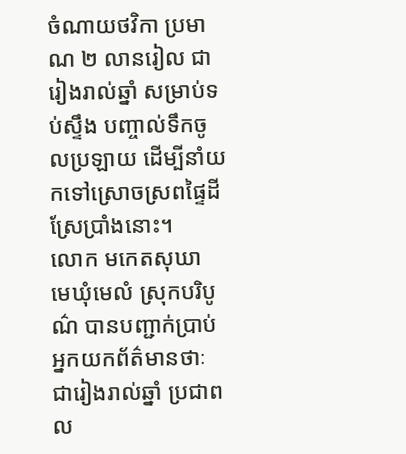ចំណាយថវិកា ប្រមាណ ២ លានរៀល ជារៀងរាល់ឆ្នាំ សម្រាប់ទប់ស្ទឹង បញ្ចាល់ទឹកចូលប្រឡាយ ដើម្បីនាំយកទៅស្រោចស្រពផ្ទៃដីស្រែប្រាំងនោះ។
លោក មកេតសុឃា មេឃុំមេលំ ស្រុកបរិបូណ៌ បានបញ្ជាក់ប្រាប់អ្នកយកព័ត៌មានថាៈ ជារៀងរាល់ឆ្នាំ ប្រជាពល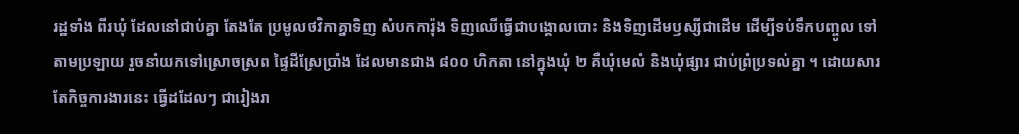រដ្ឋទាំង ពីរឃុំ ដែលនៅជាប់គ្នា តែងតែ ប្រមូលថវិកាគ្នាទិញ សំបកការ៉ុង ទិញឈើធ្វើជាបង្គោលបោះ និងទិញដើមឫស្សីជាដើម ដើម្បីទប់ទឹកបញ្ចូល ទៅតាមប្រឡាយ រួចនាំយកទៅស្រោចស្រព ផ្ទៃដីស្រែប្រាំង ដែលមានជាង ៨០០ ហិកតា នៅក្នុងឃុំ ២ គឺឃុំមេលំ និងឃុំផ្សារ ជាប់ព្រំប្រទល់គ្នា ។ ដោយសារតែកិច្ចការងារនេះ ធ្វើដដែលៗ ជារៀងរា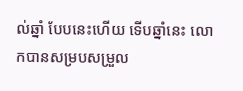ល់ឆ្នាំ បែបនេះហើយ ទើបឆ្នាំនេះ លោកបានសម្របសម្រួល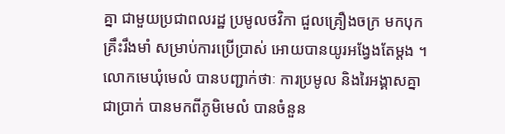គ្នា ជាមួយប្រជាពលរដ្ឋ ប្រមូលថវិកា ជួលគ្រឿងចក្រ មកបុកគ្រឹះរឹងមាំ សម្រាប់ការប្រើប្រាស់ អោយបានយូរអង្វែងតែម្តង ។
លោកមេឃុំមេលំ បានបញ្ជាក់ថាៈ ការប្រមូល និងរៃអង្គាសគ្នា ជាប្រាក់ បានមកពីភូមិមេលំ បានចំនួន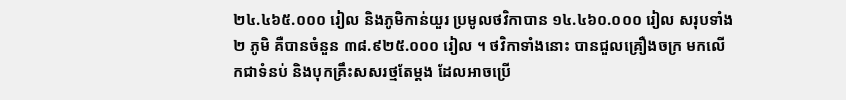២៤.៤៦៥.០០០ រៀល និងភូមិកាន់យួរ ប្រមូលថវិកាបាន ១៤.៤៦០.០០០ រៀល សរុបទាំង ២ ភូមិ គឺបានចំនួន ៣៨.៩២៥.០០០ រៀល ។ ថវិកាទាំងនោះ បានជួលគ្រឿងចក្រ មកលើកជាទំនប់ និងបុកគ្រឹះសសរថ្មតែម្ដង ដែលអាចប្រើ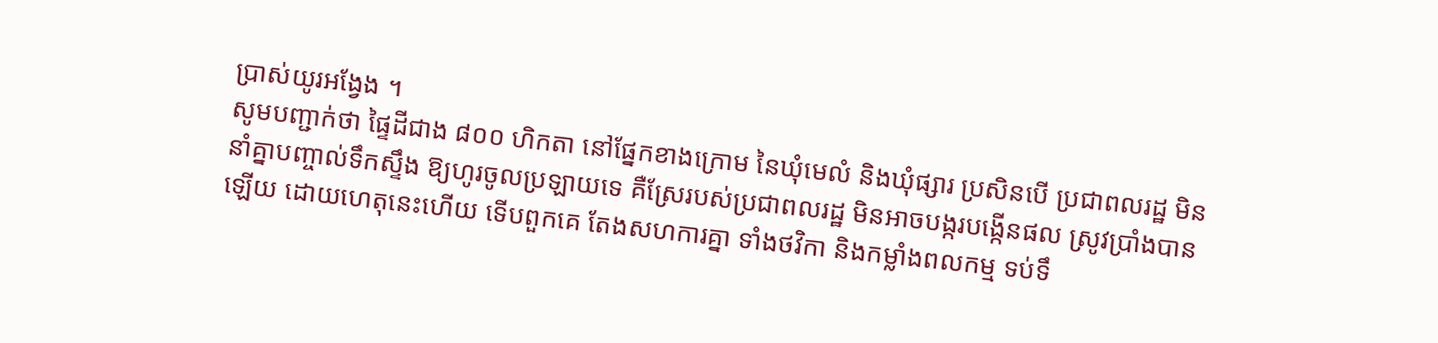ប្រាស់យូរអង្វែង ។
សូមបញ្ជាក់ថា ផ្ទៃដីជាង ៨០០ ហិកតា នៅផ្នែកខាងក្រោម នៃឃុំមេលំ និងឃុំផ្សារ ប្រសិនបើ ប្រជាពលរដ្ឋ មិននាំគ្នាបញ្ចាល់ទឹកស្ទឹង ឱ្យហូរចូលប្រឡាយទេ គឺស្រែរបស់ប្រជាពលរដ្ឋ មិនអាចបង្ករបង្កើនផល ស្រូវប្រាំងបានឡើយ ដោយហេតុនេះហើយ ទើបពួកគេ តែងសហការគ្នា ទាំងថវិកា និងកម្លាំងពលកម្ម ទប់ទឹ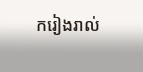ករៀងរាល់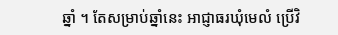ឆ្នាំ ។ តែសម្រាប់ឆ្នាំនេះ អាជ្ញាធរឃុំមេលំ ប្រើវិ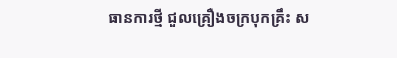ធានការថ្មី ជួលគ្រឿងចក្របុកគ្រឹះ ស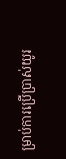ម្រាប់ការប្រើប្រាស់យូរ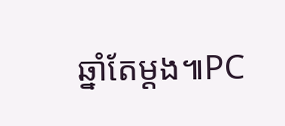ឆ្នាំតែម្តង៕PC